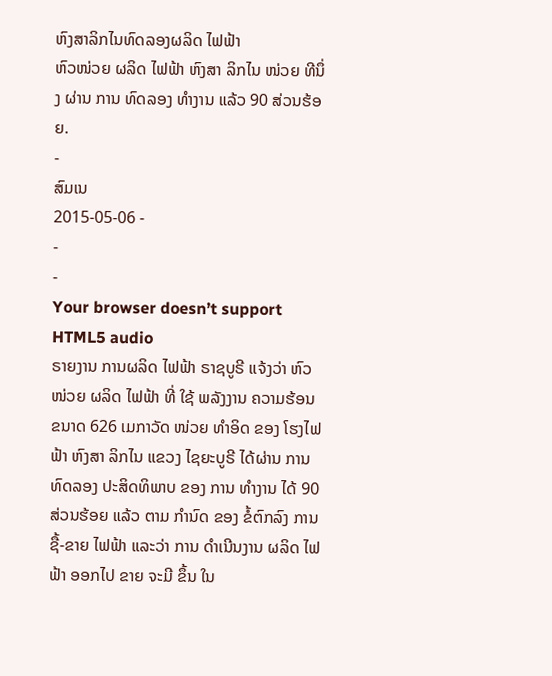ຫົງສາລິກໄນທົດລອງຜລິດ ໄຟຟ້າ
ຫົວໜ່ວຍ ຜລິດ ໄຟຟ້າ ຫົງສາ ລິກໄນ ໜ່ວຍ ທີນຶ່ງ ຜ່ານ ການ ທົດລອງ ທໍາງານ ແລ້ວ 90 ສ່ວນຮ້ອຍ.
-
ສົມເນ
2015-05-06 -
-
-
Your browser doesn’t support HTML5 audio
ຣາຍງານ ການຜລິດ ໄຟຟ້າ ຣາຊບູຣີ ແຈ້ງວ່າ ຫົວໜ່ວຍ ຜລິດ ໄຟຟ້າ ທີ່ ໃຊ້ ພລັງງານ ຄວາມຮ້ອນ ຂນາດ 626 ເມກາວັດ ໜ່ວຍ ທໍາອິດ ຂອງ ໂຮງໄຟຟ້າ ຫົງສາ ລິກໄນ ແຂວງ ໄຊຍະບູຣີ ໄດ້ຜ່ານ ການ ທົດລອງ ປະສິດທິພາບ ຂອງ ການ ທໍາງານ ໄດ້ 90 ສ່ວນຮ້ອຍ ແລ້ວ ຕາມ ກໍານົດ ຂອງ ຂໍ້ຕົກລົງ ການ ຊື້-ຂາຍ ໄຟຟ້າ ແລະວ່າ ການ ດໍາເນີນງານ ຜລິດ ໄຟຟ້າ ອອກໄປ ຂາຍ ຈະມີ ຂຶ້ນ ໃນ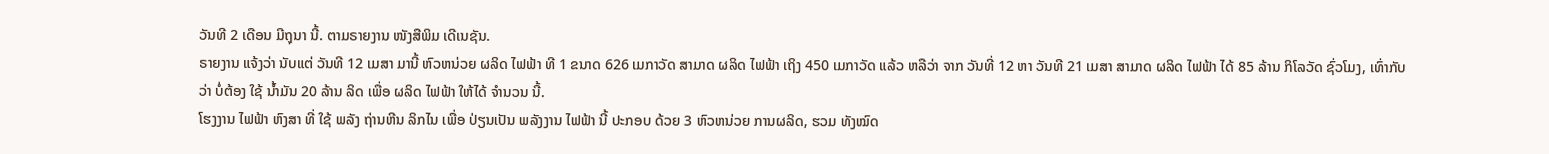ວັນທີ 2 ເດືອນ ມີຖຸນາ ນີ້. ຕາມຣາຍງານ ໜັງສືພິມ ເດີເນຊັນ.
ຣາຍງານ ແຈ້ງວ່າ ນັບແຕ່ ວັນທີ 12 ເມສາ ມານີ້ ຫົວຫນ່ວຍ ຜລິດ ໄຟຟ້າ ທີ 1 ຂນາດ 626 ເມກາວັດ ສາມາດ ຜລິດ ໄຟຟ້າ ເຖິງ 450 ເມກາວັດ ແລ້ວ ຫລືວ່າ ຈາກ ວັນທີ່ 12 ຫາ ວັນທີ 21 ເມສາ ສາມາດ ຜລິດ ໄຟຟ້າ ໄດ້ 85 ລ້ານ ກິໂລວັດ ຊົ່ວໂມງ, ເທົ່າກັບ ວ່າ ບໍ່ຕ້ອງ ໃຊ້ ນໍ້າມັນ 20 ລ້ານ ລິດ ເພື່ອ ຜລິດ ໄຟຟ້າ ໃຫ້ໄດ້ ຈໍານວນ ນີ້.
ໂຮງງານ ໄຟຟ້າ ຫົງສາ ທີ່ ໃຊ້ ພລັງ ຖ່ານຫີນ ລິກໄນ ເພື່ອ ປ່ຽນເປັນ ພລັງງານ ໄຟຟ້າ ນີ້ ປະກອບ ດ້ວຍ 3 ຫົວຫນ່ວຍ ການຜລິດ, ຮວມ ທັງໝົດ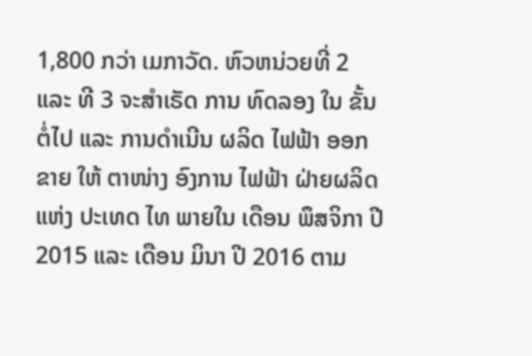1,800 ກວ່າ ເມກາວັດ. ຫົວຫນ່ວຍທີ່ 2 ແລະ ທີ 3 ຈະສໍາເຣັດ ການ ທົດລອງ ໃນ ຂັ້ນ ຕໍ່ໄປ ແລະ ການດໍາເນີນ ຜລິດ ໄຟຟ້າ ອອກຂາຍ ໃຫ້ ຕາໜ່າງ ອົງການ ໄຟຟ້າ ຝ່າຍຜລິດ ແຫ່ງ ປະເທດ ໄທ ພາຍໃນ ເດືອນ ພຶສຈິກາ ປີ 2015 ແລະ ເດືອນ ມິນາ ປີ 2016 ຕາມ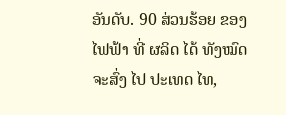ອັນດັບ. 90 ສ່ວນຮ້ອຍ ຂອງ ໄຟຟ້າ ທີ່ ຜລິດ ໄດ້ ທັງໝົດ ຈະສົ່ງ ໄປ ປະເທດ ໄທ,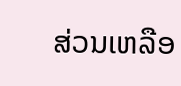ສ່ວນເຫລືອ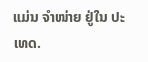ແມ່ນ ຈໍາໜ່າຍ ຢູ່ໃນ ປະເທດ.